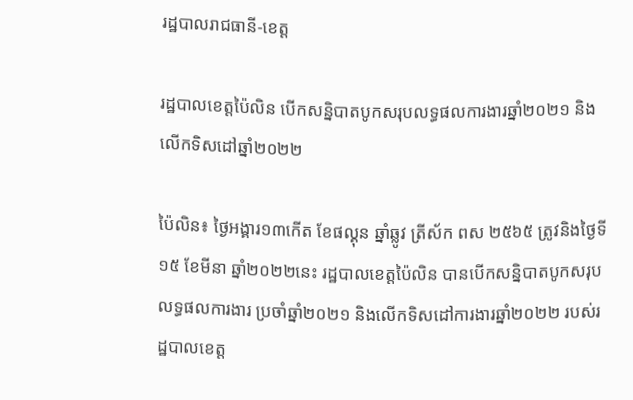រដ្ឋបាលរាជធានី-ខេត្ត

រដ្ឋបាលខេត្តប៉ៃលិន បើកសន្និបាតបូកសរុបលទ្ធផលការងារឆ្នាំ២០២១ និងលើកទិសដៅឆ្នាំ២០២២

ប៉ៃលិន៖ ថ្ងៃអង្គារ១៣កេីត ខែផល្គុន ឆ្នាំឆ្លូវ ត្រីស័ក ពស ២៥៦៥ ត្រូវនិងថ្ងៃទី១៥ ខែមីនា ឆ្នាំ២០២២នេះ រដ្ឋបាលខេត្តប៉ៃលិន បានបើកសន្និបាតបូកសរុបលទ្ធផលការងារ ប្រចាំឆ្នាំ២០២១ និងលើកទិសដៅការងារឆ្នាំ២០២២ របស់រដ្ឋបាលខេត្ត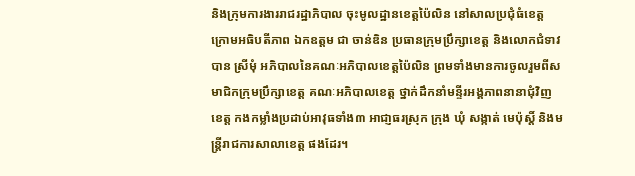និងក្រុមការងាររាជរដ្ឋាភិបាល ចុះមូលដ្ឋានខេត្តប៉ៃលិន នៅសាលប្រជុំធំខេត្ត ក្រោមអធិបតីភាព ឯកឧត្តម ជា ចាន់ឌិន ប្រធានក្រុមប្រឹក្សាខេត្ត និងលោកជំទាវ បាន ស្រីមុំ អភិបាលនៃគណៈអភិបាលខេត្តប៉ៃលិន ព្រមទាំងមានការចូលរួមពីសមាជិកក្រុមប្រឹក្សាខេត្ត គណៈអភិបាលខេត្ត ថ្នាក់ដឹកនាំមន្ទីរអង្គភាពនានាជុំវិញខេត្ត កងកម្លាំងប្រដាប់អាវុធទាំង៣ អាជា្ញធរស្រុក ក្រុង ឃុំ សង្កាត់ មេប៉ុស្តិ៍ និងមន្ត្រីរាជការសាលាខេត្ត ផងដែរ។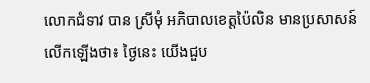លោកជំទាវ បាន ស្រីមុំ អភិបាលខេត្តប៉ៃលិន មានប្រសាសន៍លើកឡើងថា៖ ថ្ងៃនេះ យើងជួប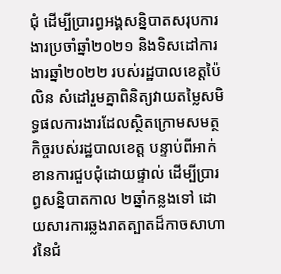ជុំ ដើម្បីប្រារព្ធអង្គសន្និបាតសរុបការងារប្រចាំឆ្នាំ២០២១ និងទិសដៅការងារឆ្នាំ២០២២ របស់រដ្ឋបាលខេត្តប៉ៃលិន សំដៅរួមគ្នាពិនិត្យវាយតម្លៃសមិទ្ធផលការងារដែលស្ថិតក្រោមសមត្ថកិច្ចរបស់រដ្ឋបាលខេត្ត បន្ទាប់ពីអាក់ខានការជួបជុំដោយផ្ទាល់ ដើម្បីប្រារព្ធសន្និបាតកាល ២ឆ្នាំកន្លងទៅ ដោយសារការឆ្លងរាតត្បាតដ៏កាចសាហាវនៃជំ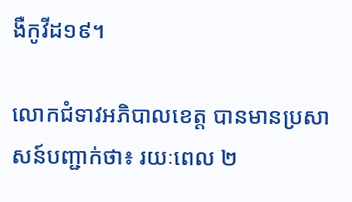ងឺកូវីដ១៩។

លោកជំទាវអភិបាលខេត្ត បានមានប្រសាសន៍បញ្ជាក់ថា៖ រយៈពេល ២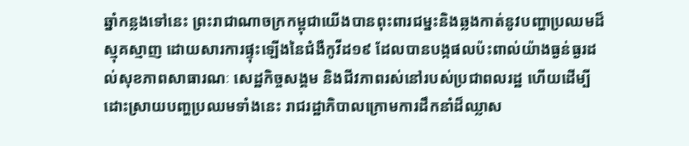ឆ្នាំកន្លងទៅនេះ ព្រះរាជាណាចក្រកម្ពុជាយើងបានពុះពារជម្នះនិងឆ្លងកាត់នូវបញ្ហាប្រឈមដ៏ស្មុគស្មាញ ដោយសារការផ្ទុះឡើងនៃជំងឺកូវីដ១៩ ដែលបានបង្កផលប៉ះពាល់យ៉ាងធ្ងន់ធ្ងរដល់សុខភាពសាធារណៈ សេដ្ឋកិច្ចសង្គម និងជីវភាពរស់នៅរបស់ប្រជាពលរដ្ឋ ហើយដើម្បីដោះស្រាយបញ្ហប្រឈមទាំងនេះ រាជរដ្ឋាភិបាលក្រោមការដឹកនាំដ៏ឈ្លាស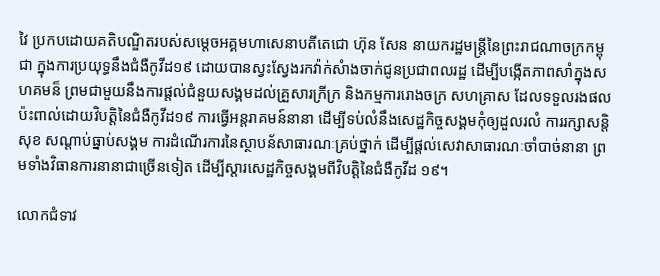វៃ ប្រកបដោយគតិបណ្ឌិតរបស់សម្តេចអគ្គមហាសេនាបតីតេជោ ហ៊ុន សែន នាយករដ្ឋមន្រ្តីនៃព្រះរាជណាចក្រកម្ពុជា ក្នុងការប្រយុទ្ធនឹងជំងឺកូវីដ១៩ ដោយបានស្វះស្វែងរកវ៉ាក់សំាងចាក់ជូនប្រជាពលរដ្ឋ ដើម្បីបង្កើតភាពសាំក្នុងសហគមន៏ ព្រមជាមួយនឹងការផ្តល់ជំនួយសង្គមដល់គ្រួសារក្រីក្រ និងកម្មការរោងចក្រ សហគ្រាស ដែលទទួលរងផលប៉ះពាល់ដោយវិបត្តិនៃជំងឺកូវីដ១៩ ការធ្វើអន្តរាគមន៍នានា ដើម្បីទប់លំនឹងសេដ្ឋកិច្ចសង្គមកុំឲ្យដួលរលំ ការរក្សាសន្តិសុខ សណ្តាប់ធ្នាប់សង្គម ការដំណើរការនៃស្ថាបន័សាធារណៈគ្រប់ថ្នាក់ ដើម្បីផ្តល់សេវាសាធារណៈចាំបាច់នានា ព្រមទាំងវិធានការនានាជាច្រើនទៀត ដើម្បីស្តារសេដ្ឋកិច្ចសង្គមពីវិបត្តិនៃជំងឺកូវីដ ១៩។

លោកជំទាវ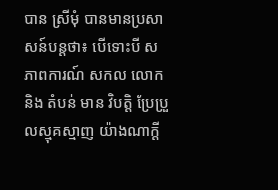បាន ស្រីមុំ បានមានប្រសាសន៍បន្តថា៖ បើទោះបី សភាពការណ៍ សកល លោក និង តំបន់ មាន វិបត្តិ ប្រែប្រួលស្មុគស្មាញ យ៉ាងណាក្តី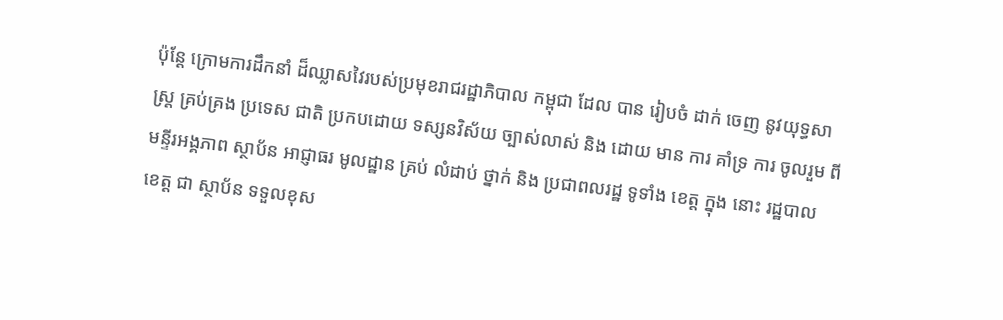ប៉ុន្តែ ក្រោមការដឹកនាំ ដ៏ឈ្លាសវៃរបស់ប្រមុខរាជរដ្ឋាភិបាល កម្ពុជា ដែល បាន រៀបចំ ដាក់ ចេញ នូវយុទ្ធសាស្ត្រ គ្រប់គ្រង ប្រទេស ជាតិ ប្រកបដោយ ទស្សនវិស័យ ច្បាស់លាស់ និង ដោយ មាន ការ គាំទ្រ ការ ចូលរួម ពី មន្ទីរអង្គភាព ស្ថាប័ន អាជ្ញាធរ មូលដ្ឋាន គ្រប់ លំដាប់ ថ្នាក់ និង ប្រជាពលរដ្ឋ ទូទាំង ខេត្ត ក្នុង នោះ រដ្ឋបាល ខេត្ត ជា ស្ថាប័ន ទទួលខុស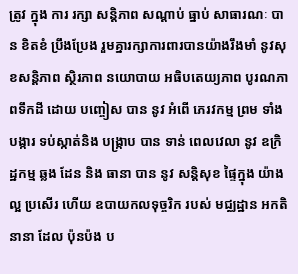ត្រូវ ក្នុង ការ រក្សា សន្តិភាព សណ្តាប់ ធ្នាប់ សាធារណៈ បាន ខិតខំ ប្រឹងប្រែង រួមគ្នារក្សាការពារបានយ៉ាងរឹងមាំ នូវសុខសន្តិភាព សិ្ថរភាព នយោបាយ អធិបតេយ្យភាព បូរណភាពទឹកដី ដោយ បញ្ចៀស បាន នូវ អំពើ ភេរវកម្ម ព្រម ទាំង បង្ការ ទប់ស្កាត់និង បង្រ្កាប បាន ទាន់ ពេលវេលា នូវ ឧក្រិដ្ឋកម្ម ឆ្លង ដែន និង ធានា បាន នូវ សន្តិសុខ ផ្ទៃក្នុង យ៉ាង ល្អ ប្រសើរ ហើយ ឧបាយកលទុច្ចរិក របស់ មជ្ឈដ្ឋាន អកតិ នានា ដែល ប៉ុនប៉ង ប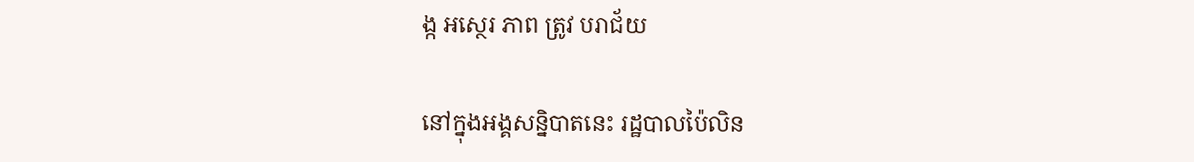ង្ក អសេ្ថរ ភាព ត្រូវ បរាជ័យ

នៅក្នុងអង្គសន្និបាតនេះ រដ្ឋបាលប៉ៃលិន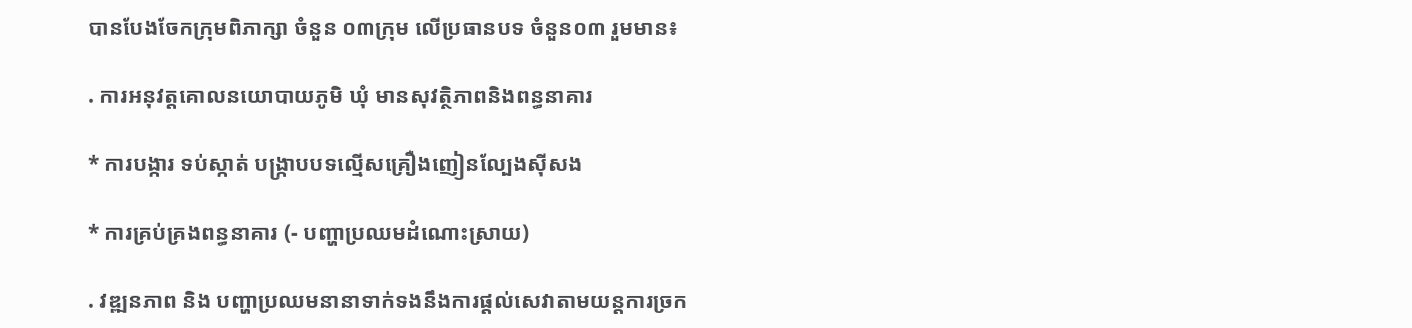បានបែងចែកក្រុមពិភាក្សា ចំនួន ០៣ក្រុម លើប្រធានបទ ចំនួន០៣ រួមមាន៖

. ការអនុវត្តគោលនយោបាយភូមិ ឃុំ មានសុវត្ថិភាពនិងពន្ធនាគារ

* ការបង្ការ ទប់ស្កាត់ បង្ក្រាបបទល្មើសគ្រឿងញៀនល្បែងស៊ីសង

* ការគ្រប់គ្រងពន្ធនាគារ (- បញ្ហាប្រឈមដំណោះស្រាយ)

. វឌ្ឍនភាព និង បញ្ហាប្រឈមនានាទាក់ទងនឹងការផ្តល់សេវាតាមយន្តការច្រក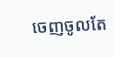ចេញចូលតែ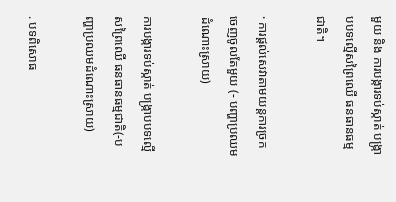មួយ និង ការបង្ការទប់ស្កាត់ បង្ក្រាបបទល្មើសព្រៃឈើ ធនធានធម្មជាតិ។

· ការផ្តល់សេវាតាមយន្តការច្រកចេញចូលតែមួយ (- បញ្ហាប្រឈមដំណោះស្រាយ)

ការបង្ការទប់ស្កាត់ បង្ក្រាបបទល្មើសព្រៃឈើ ធនធានធម្មជាតិ(-បញ្ហាប្រឈមដំណោះស្រាយ)

. បទពិសោធ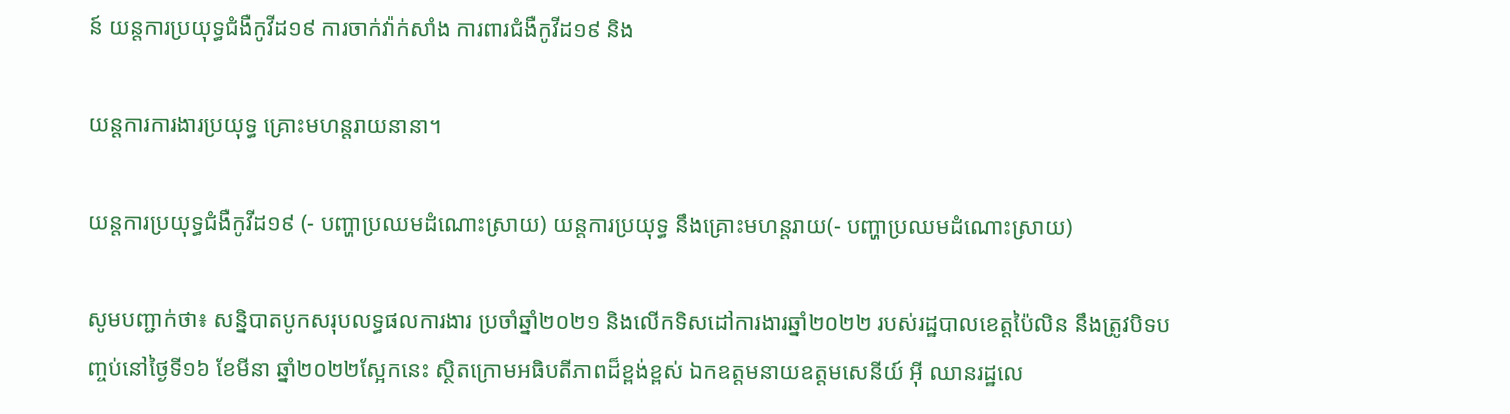ន៍ យន្តការប្រយុទ្ធជំងឺកូវីដ១៩ ការចាក់វ៉ាក់សាំង ការពារជំងឺកូវីដ១៩ និង

យន្តការការងារប្រយុទ្ធ គ្រោះមហន្តរាយនានា។

យន្តការប្រយុទ្ធជំងឺកូវីដ១៩ (- បញ្ហាប្រឈមដំណោះស្រាយ) យន្តការប្រយុទ្ធ នឹងគ្រោះមហន្តរាយ(- បញ្ហាប្រឈមដំណោះស្រាយ)

សូមបញ្ជាក់ថា៖ សន្និបាតបូកសរុបលទ្ធផលការងារ ប្រចាំឆ្នាំ២០២១ និងលើកទិសដៅការងារឆ្នាំ២០២២ របស់រដ្ឋបាលខេត្តប៉ៃលិន នឹងត្រូវបិទបញ្ចប់នៅថ្ងៃទី១៦ ខែមីនា ឆ្នាំ២០២២ស្អែកនេះ ស្ថិតក្រោមអធិបតីភាពដ៏ខ្ពង់ខ្ពស់ ឯកឧត្តមនាយឧត្តមសេនីយ៍ អ៊ី ឈានរដ្ឋលេ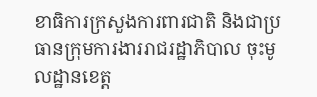ខាធិការក្រសួងការពារជាតិ និងជាប្រធានក្រុមការងាររាជរដ្ឋាភិបាល ចុះមូលដ្ឋានខេត្ត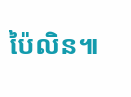ប៉ៃលិន៕